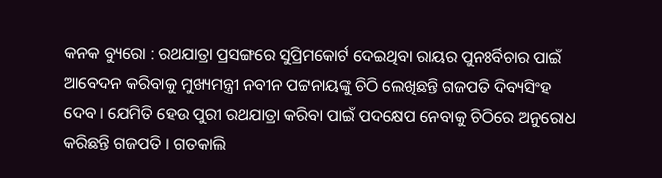କନକ ବ୍ୟୁରୋ : ରଥଯାତ୍ରା ପ୍ରସଙ୍ଗରେ ସୁପ୍ରିମକୋର୍ଟ ଦେଇଥିବା ରାୟର ପୁନଃର୍ବିଚାର ପାଇଁ ଆବେଦନ କରିବାକୁ ମୁଖ୍ୟମନ୍ତ୍ରୀ ନବୀନ ପଟ୍ଟନାୟଙ୍କୁ ଚିଠି ଲେଖିଛନ୍ତି ଗଜପତି ଦିବ୍ୟସିଂହ ଦେବ । ଯେମିତି ହେଉ ପୁରୀ ରଥଯାତ୍ରା କରିବା ପାଇଁ ପଦକ୍ଷେପ ନେବାକୁ ଚିଠିରେ ଅନୁରୋଧ କରିଛନ୍ତି ଗଜପତି । ଗତକାଲି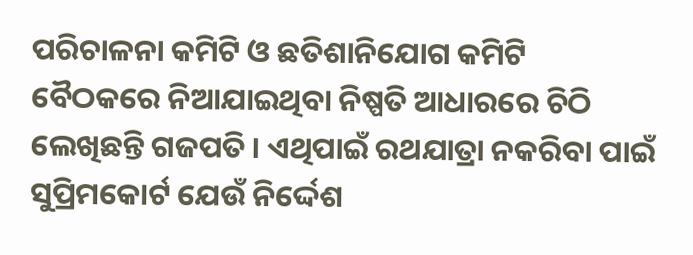ପରିଚାଳନା କମିଟି ଓ ଛତିଶାନିଯୋଗ କମିଟି ବୈଠକରେ ନିଆଯାଇଥିବା ନିଷ୍ପତି ଆଧାରରେ ଚିଠି ଲେଖିଛନ୍ତି ଗଜପତି । ଏଥିପାଇଁ ରଥଯାତ୍ରା ନକରିବା ପାଇଁ ସୁପ୍ରିମକୋର୍ଟ ଯେଉଁ ନିର୍ଦ୍ଦେଶ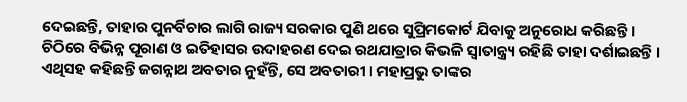ଦେଇଛନ୍ତି, ତାହାର ପୁନର୍ବିଚାର ଲାଗି ରାଜ୍ୟ ସରକାର ପୁଣି ଥରେ ସୁପ୍ରିମକୋର୍ଟ ଯିବାକୁ ଅନୁରୋଧ କରିଛନ୍ତି ।
ଚିଠିରେ ବିଭିନ୍ନ ପୂରାଣ ଓ ଇତିହାସର ଉଦାହରଣ ଦେଇ ରଥଯାତ୍ରାର କିଭଳି ସ୍ୱାତାନ୍ତ୍ର୍ୟ ରହିଛି ତାହା ଦର୍ଶାଇଛନ୍ତି । ଏଥିସହ କହିଛନ୍ତି ଜଗନ୍ନାଥ ଅବତାର ନୁହଁନ୍ତି, ସେ ଅବତାରୀ । ମହାପ୍ରଭୁ ତାଙ୍କର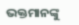ଭକ୍ତମାନଙ୍କୁ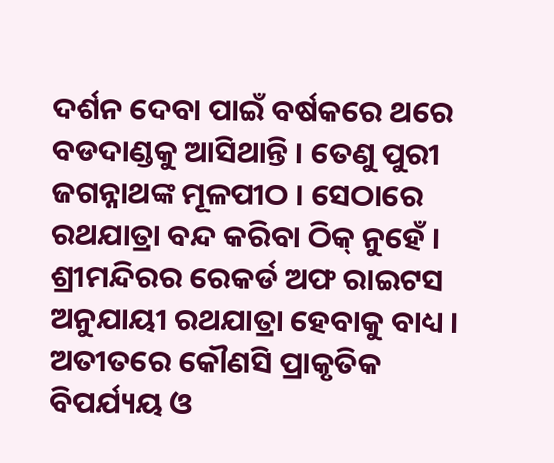ଦର୍ଶନ ଦେବା ପାଇଁ ବର୍ଷକରେ ଥରେ ବଡଦାଣ୍ଡକୁ ଆସିଥାନ୍ତି । ତେଣୁ ପୁରୀ ଜଗନ୍ନାଥଙ୍କ ମୂଳପୀଠ । ସେଠାରେ ରଥଯାତ୍ରା ବନ୍ଦ କରିବା ଠିକ୍ ନୁହେଁ । ଶ୍ରୀମନ୍ଦିରର ରେକର୍ଡ ଅଫ ରାଇଟସ ଅନୁଯାୟୀ ରଥଯାତ୍ରା ହେବାକୁ ବାଧ୍ୟ । ଅତୀତରେ କୌଣସି ପ୍ରାକୃତିକ ବିପର୍ଯ୍ୟୟ ଓ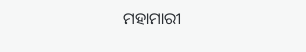ମହାମାରୀ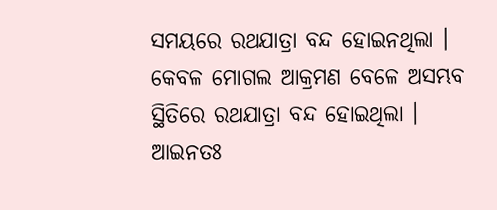ସମୟରେ ରଥଯାତ୍ରା ବନ୍ଦ ହୋଇନଥିଲା । କେବଳ ମୋଗଲ ଆକ୍ରମଣ ବେଳେ ଅସମ୍ଭବ ସ୍ଥିତିରେ ରଥଯାତ୍ରା ବନ୍ଦ ହୋଇଥିଲା । ଆଇନତଃ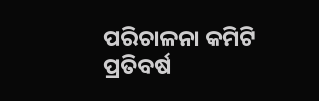ପରିଚାଳନା କମିଟି ପ୍ରତିବର୍ଷ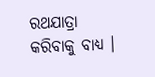ରଥଯାତ୍ରା କରିବାକୁ ବାଧ୍ୟ ।